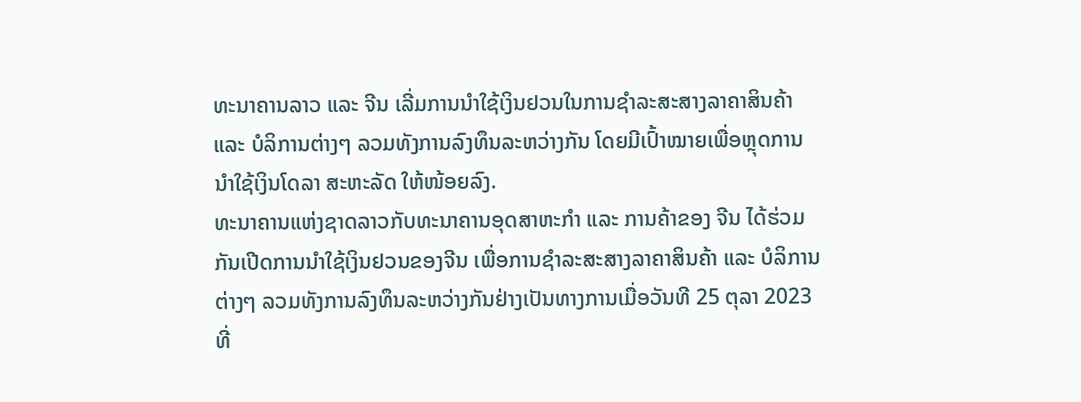ທະນາຄານລາວ ແລະ ຈີນ ເລີ່ມການນຳໃຊ້ເງິນຢວນໃນການຊຳລະສະສາງລາຄາສິນຄ້າ ແລະ ບໍລິການຕ່າງໆ ລວມທັງການລົງທຶນລະຫວ່າງກັນ ໂດຍມີເປົ້າໝາຍເພື່ອຫຼຸດການນຳໃຊ້ເງິນໂດລາ ສະຫະລັດ ໃຫ້ໜ້ອຍລົງ.
ທະນາຄານແຫ່ງຊາດລາວກັບທະນາຄານອຸດສາຫະກຳ ແລະ ການຄ້າຂອງ ຈີນ ໄດ້ຮ່ວມກັນເປີດການນຳໃຊ້ເງິນຢວນຂອງຈີນ ເພື່ອການຊຳລະສະສາງລາຄາສິນຄ້າ ແລະ ບໍລິການຕ່າງໆ ລວມທັງການລົງທຶນລະຫວ່າງກັນຢ່າງເປັນທາງການເມື່ອວັນທີ 25 ຕຸລາ 2023 ທີ່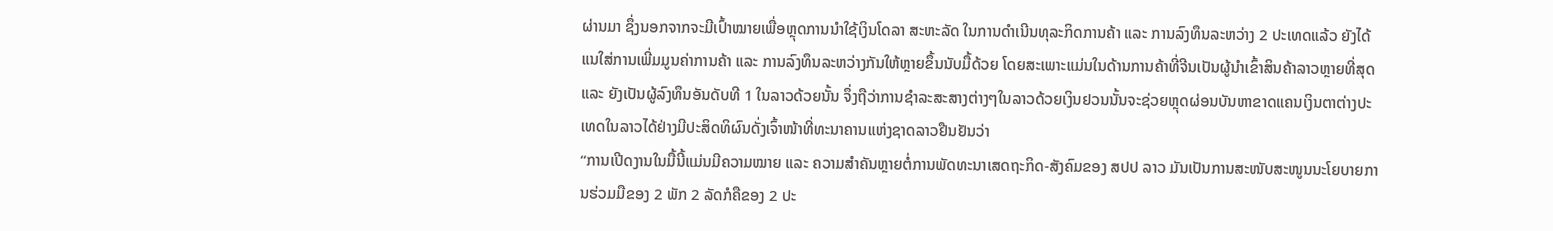ຜ່ານມາ ຊຶ່ງນອກຈາກຈະມີເປົ້າໝາຍເພື່ອຫຼຸດການນຳໃຊ້ເງິນໂດລາ ສະຫະລັດ ໃນການດຳເນີນທຸລະກິດການຄ້າ ແລະ ການລົງທຶນລະຫວ່າງ 2 ປະເທດແລ້ວ ຍັງໄດ້ແນໃສ່ການເພີ່ມມູນຄ່າການຄ້າ ແລະ ການລົງທຶນລະຫວ່າງກັນໃຫ້ຫຼາຍຂຶ້ນນັບມື້ດ້ວຍ ໂດຍສະເພາະແມ່ນໃນດ້ານການຄ້າທີ່ຈີນເປັນຜູ້ນຳເຂົ້າສິນຄ້າລາວຫຼາຍທີ່ສຸດ ແລະ ຍັງເປັນຜູ້ລົງທຶນອັນດັບທີ 1 ໃນລາວດ້ວຍນັ້ນ ຈຶ່ງຖືວ່າການຊຳລະສະສາງຕ່າງໆໃນລາວດ້ວຍເງິນຢວນນັ້ນຈະຊ່ວຍຫຼຸດຜ່ອນບັນຫາຂາດແຄນເງິນຕາຕ່າງປະເທດໃນລາວໄດ້ຢ່າງມີປະສິດທິຜົນດັ່ງເຈົ້າໜ້າທີ່ທະນາຄານແຫ່ງຊາດລາວຢືນຢັນວ່າ
“ການເປີດງານໃນມື້ນີ້ແມ່ນມີຄວາມໝາຍ ແລະ ຄວາມສຳຄັນຫຼາຍຕໍ່ການພັດທະນາເສດຖະກິດ-ສັງຄົມຂອງ ສປປ ລາວ ມັນເປັນການສະໜັບສະໜູນນະໂຍບາຍການຮ່ວມມືຂອງ 2 ພັກ 2 ລັດກໍຄືຂອງ 2 ປະ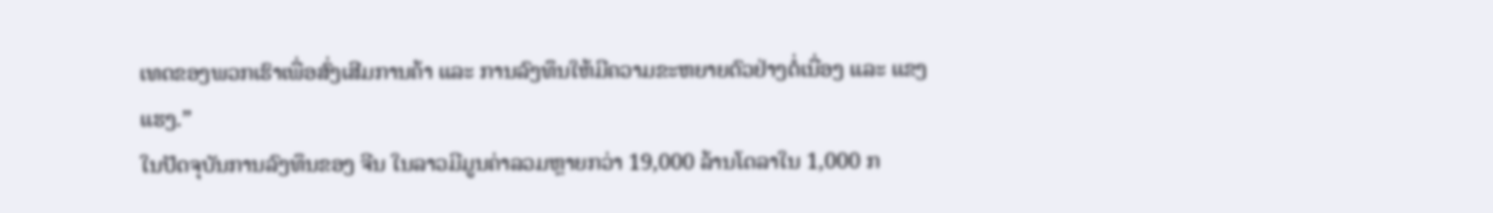ເທດຂອງພວກເຮົາເພື່ອສົ່ງເສີມການຄ້າ ແລະ ການລົງທຶນໃຫ້ມີຄວາມຂະຫຍາຍຕົວຢ່າງຕໍ່ເນື່ອງ ແລະ ແຂງແຮງ.”
ໃນປັດຈຸບັນການລົງທຶນຂອງ ຈີນ ໃນລາວມີມູນຄ່າລວມຫຼາຍກວ່າ 19,000 ລ້ານໂດລາໃນ 1,000 ກ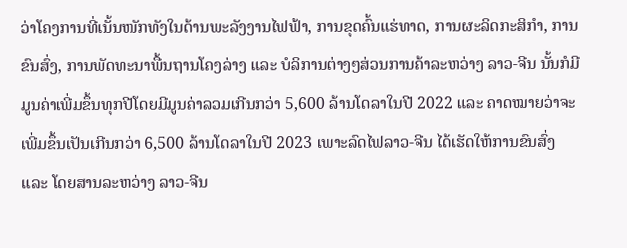ວ່າໂຄງການທີ່ເນັ້ນໜັກທັງໃນດ້ານພະລັງງານໄຟຟ້າ, ການຂຸດຄົ້ນແຮ່ທາດ, ການຜະລິດກະສິກຳ, ການຂົນສົ່ງ, ການພັດທະນາພື້ນຖານໂຄງລ່າງ ແລະ ບໍລິການຕ່າງໆສ່ວນການຄ້າລະຫວ່າງ ລາວ-ຈີນ ນັ້ນກໍມີມູນຄ່າເພີ່ມຂຶ້ນທຸກປີໂດຍມີມູນຄ່າລວມເກີນກວ່າ 5,600 ລ້ານໂດລາໃນປີ 2022 ແລະ ຄາດໝາຍວ່າຈະເພີ່ມຂຶ້ນເປັນເກີນກວ່າ 6,500 ລ້ານໂດລາໃນປີ 2023 ເພາະລົດໄຟລາວ-ຈີນ ໄດ້ເຮັດໃຫ້ການຂົນສົ່ງ ແລະ ໂດຍສານລະຫວ່າງ ລາວ-ຈີນ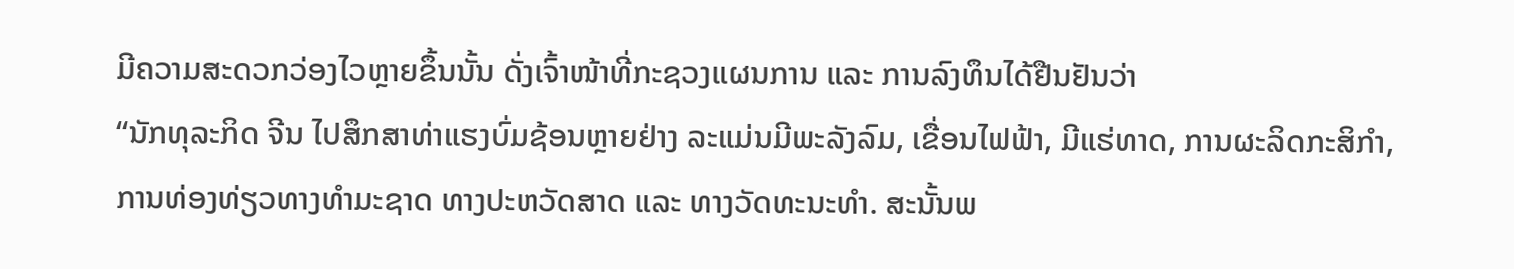ມີຄວາມສະດວກວ່ອງໄວຫຼາຍຂຶ້ນນັ້ນ ດັ່ງເຈົ້າໜ້າທີ່ກະຊວງແຜນການ ແລະ ການລົງທຶນໄດ້ຢືນຢັນວ່າ
“ນັກທຸລະກິດ ຈີນ ໄປສຶກສາທ່າແຮງບົ່ມຊ້ອນຫຼາຍຢ່າງ ລະແມ່ນມີພະລັງລົມ, ເຂື່ອນໄຟຟ້າ, ມີແຮ່ທາດ, ການຜະລິດກະສິກຳ, ການທ່ອງທ່ຽວທາງທຳມະຊາດ ທາງປະຫວັດສາດ ແລະ ທາງວັດທະນະທຳ. ສະນັ້ນພ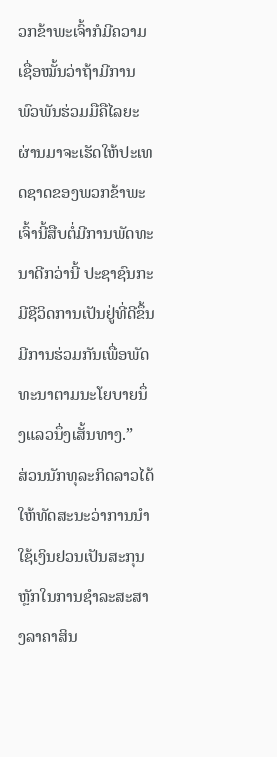ວກຂ້າພະເຈົ້າກໍມີຄວາມເຊື່ອໝັ້ນວ່າຖ້າມີການພົວພັນຮ່ວມມືຄືໄລຍະຜ່ານມາຈະເຮັດໃຫ້ປະເທດຊາດຂອງພວກຂ້າພະເຈົ້ານີ້ສືບຕໍ່ມີການພັດທະນາດີກວ່ານີ້ ປະຊາຊົນກະມີຊີວິດການເປັນຢູ່ທີ່ດີຂຶ້ນ ມີການຮ່ວມກັນເພື່ອພັດທະນາຕາມນະໂຍບາຍນຶ່ງແລວນຶ່ງເສັ້ນທາງ.”
ສ່ວນນັກທຸລະກິດລາວໄດ້ໃຫ້ທັດສະນະວ່າການນຳໃຊ້ເງິນຢວນເປັນສະກຸນຫຼັກໃນການຊຳລະສະສາງລາຄາສິນ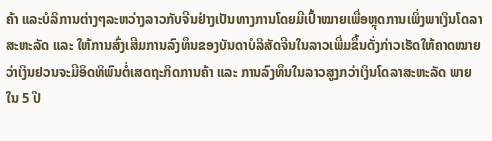ຄ້າ ແລະບໍລິການຕ່າງໆລະຫວ່າງລາວກັບຈີນຢ່າງເປັນທາງການໂດຍມີເປົ້າໝາຍເພື່ອຫຼຸດການເພິ່ງພາເງິນໂດລາ ສະຫະລັດ ແລະ ໃຫ້ການສົ່ງເສີມການລົງທຶນຂອງບັນດາບໍລິສັດຈີນໃນລາວເພີ່ມຂຶ້ນດັ່ງກ່າວເຮັດໃຫ້ຄາດໝາຍວ່າເງິນຢວນຈະມີອິດທິພົນຕໍ່ເສດຖະກິດການຄ້າ ແລະ ການລົງທຶນໃນລາວສູງກວ່າເງິນໂດລາສະຫະລັດ ພາຍໃນ 5 ປີ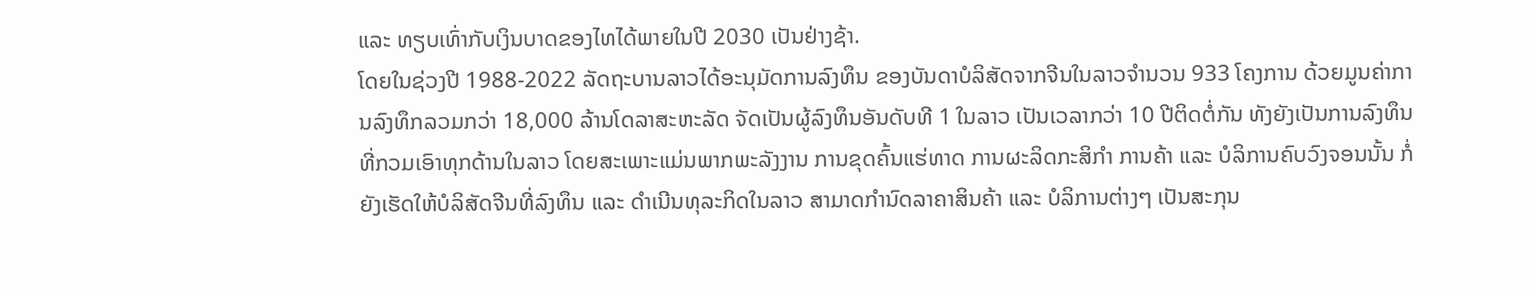ແລະ ທຽບເທົ່າກັບເງິນບາດຂອງໄທໄດ້ພາຍໃນປີ 2030 ເປັນຢ່າງຊ້າ.
ໂດຍໃນຊ່ວງປີ 1988-2022 ລັດຖະບານລາວໄດ້ອະນຸມັດການລົງທຶນ ຂອງບັນດາບໍລິສັດຈາກຈີນໃນລາວຈຳນວນ 933 ໂຄງການ ດ້ວຍມູນຄ່າການລົງທຶກລວມກວ່າ 18,000 ລ້ານໂດລາສະຫະລັດ ຈັດເປັນຜູ້ລົງທຶນອັນດັບທີ 1 ໃນລາວ ເປັນເວລາກວ່າ 10 ປີຕິດຕໍ່ກັນ ທັງຍັງເປັນການລົງທຶນທີ່ກວມເອົາທຸກດ້ານໃນລາວ ໂດຍສະເພາະແມ່ນພາກພະລັງງານ ການຂຸດຄົ້ນແຮ່ທາດ ການຜະລິດກະສິກຳ ການຄ້າ ແລະ ບໍລິການຄົບວົງຈອນນັ້ນ ກໍ່ຍັງເຮັດໃຫ້ບໍລິສັດຈີນທີ່ລົງທຶນ ແລະ ດຳເນີນທຸລະກິດໃນລາວ ສາມາດກຳນົດລາຄາສິນຄ້າ ແລະ ບໍລິການຕ່າງໆ ເປັນສະກຸນ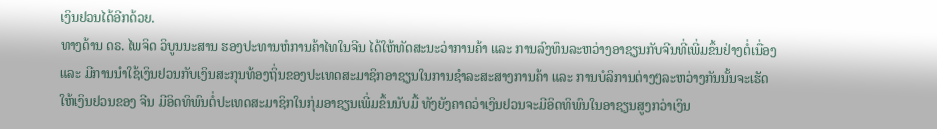ເງິນຢວນໄດ້ອີກດ້ວຍ.
ທາງດ້ານ ດຣ. ໄພຈິດ ວິບູນນະສານ ຮອງປະທານຫໍການຄ້າໄທໃນຈີນ ໄດ້ໃຫ້ທັດສະນະວ່າການຄ້າ ແລະ ການລົງທຶນລະຫວ່າງອາຊຽນກັບຈີນທີ່ເພີ່ມຂຶ້ນຢ່າງຕໍ່ເນື່ອງ ແລະ ມີການນຳໃຊ້ເງິນຢວນກັບເງິນສະກຸນທ້ອງຖິ່ນຂອງປະເທດສະມາຊິກອາຊຽນໃນການຊຳລະສະສາງການຄ້າ ແລະ ການບໍລິການຕ່າງໆລະຫວ່າງກັນນັ້ນຈະເຮັດໃຫ້ເງິນຢວນຂອງ ຈີນ ມີອິດທິພົນຕໍ່ປະເທດສະມາຊິກໃນກຸ່ມອາຊຽນເພີ່ມຂຶ້ນນັບມື້ ທັງຍັງຄາດວ່າເງິນຢວນຈະມີອິດທິພົນໃນອາຊຽນສູງກວ່າເງິນ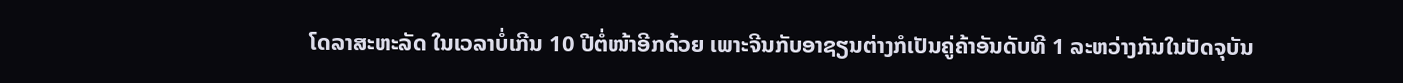ໂດລາສະຫະລັດ ໃນເວລາບໍ່ເກີນ 10 ປີຕໍ່ໜ້າອີກດ້ວຍ ເພາະຈີນກັບອາຊຽນຕ່າງກໍເປັນຄູ່ຄ້າອັນດັບທີ 1 ລະຫວ່າງກັນໃນປັດຈຸບັນ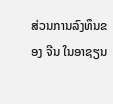ສ່ວນການລົງທຶນຂອງ ຈີນ ໃນອາຊຽນ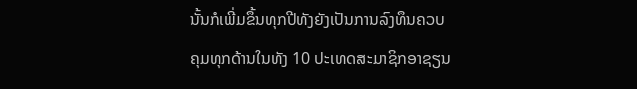ນັ້ນກໍເພີ່ມຂຶ້ນທຸກປີທັງຍັງເປັນການລົງທຶນຄວບຄຸມທຸກດ້ານໃນທັງ 10 ປະເທດສະມາຊິກອາຊຽນ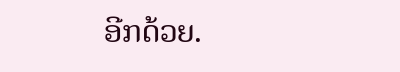ອີກດ້ວຍ.